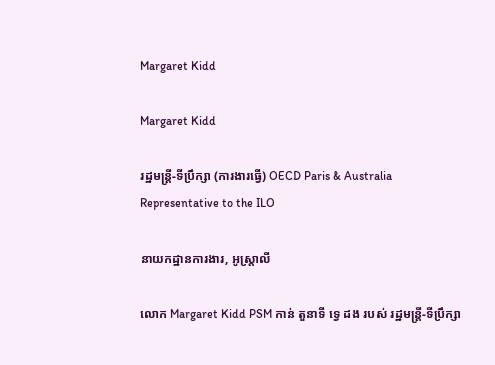Margaret Kidd

Margaret Kidd

រដ្ឋមន្ត្រី-ទីប្រឹក្សា (ការងារធ្វើ) OECD Paris & Australia Representative to the ILO

នាយកដ្ឋានការងារ, អូស្ត្រាលី

លោក Margaret Kidd PSM កាន់ តួនាទី ទ្វេ ដង របស់ រដ្ឋមន្ត្រី-ទីប្រឹក្សា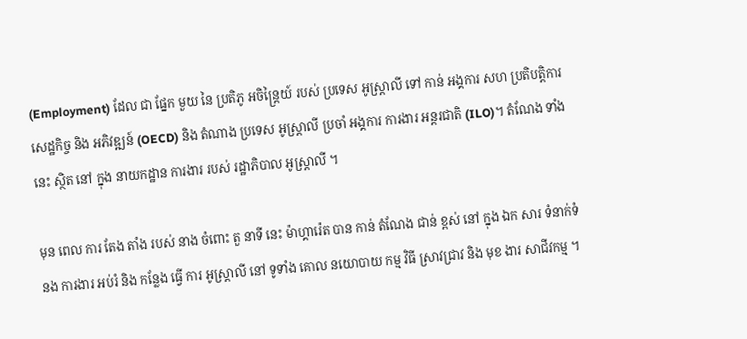(Employment) ដែល ជា ផ្នែក មួយ នៃ ប្រតិភូ អចិន្ត្រៃយ៍ របស់ ប្រទេស អូស្ត្រាលី ទៅ កាន់ អង្គការ សហ ប្រតិបត្តិការ សេដ្ឋកិច្ច និង អភិវឌ្ឍន៍ (OECD) និង តំណាង ប្រទេស អូស្ត្រាលី ប្រចាំ អង្គការ ការងារ អន្តរជាតិ (ILO)។ តំណែង ទាំង នេះ ស្ថិត នៅ ក្នុង នាយកដ្ឋាន ការងារ របស់ រដ្ឋាភិបាល អូស្ត្រាលី ។

មុន ពេល ការ តែង តាំង របស់ នាង ចំពោះ តួ នាទី នេះ ម៉ាហ្គារ៉េត បាន កាន់ តំណែង ជាន់ ខ្ពស់ នៅ ក្នុង ឯក សារ ទំនាក់ទំនង ការងារ អប់រំ និង កន្លែង ធ្វើ ការ អូស្ត្រាលី នៅ ទូទាំង គោល នយោបាយ កម្ម វិធី ស្រាវជ្រាវ និង មុខ ងារ សាជីវកម្ម ។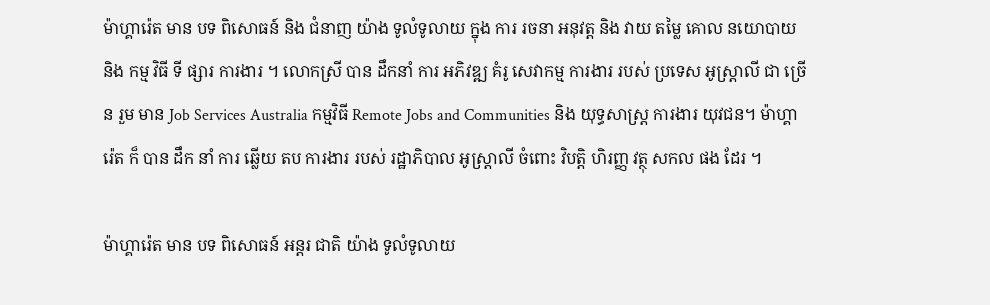ម៉ាហ្គារ៉េត មាន បទ ពិសោធន៍ និង ជំនាញ យ៉ាង ទូលំទូលាយ ក្នុង ការ រចនា អនុវត្ត និង វាយ តម្លៃ គោល នយោបាយ និង កម្ម វិធី ទី ផ្សារ ការងារ ។ លោកស្រី បាន ដឹកនាំ ការ អភិវឌ្ឍ គំរូ សេវាកម្ម ការងារ របស់ ប្រទេស អូស្ត្រាលី ជា ច្រើន រួម មាន Job Services Australia កម្មវិធី Remote Jobs and Communities និង យុទ្ធសាស្ត្រ ការងារ យុវជន។ ម៉ាហ្គារ៉េត ក៏ បាន ដឹក នាំ ការ ឆ្លើយ តប ការងារ របស់ រដ្ឋាភិបាល អូស្ត្រាលី ចំពោះ វិបត្តិ ហិរញ្ញ វត្ថុ សកល ផង ដែរ ។

ម៉ាហ្គារ៉េត មាន បទ ពិសោធន៍ អន្តរ ជាតិ យ៉ាង ទូលំទូលាយ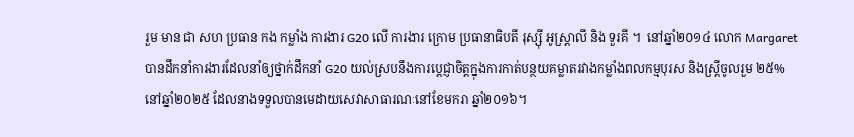រួម មាន ជា សហ ប្រធាន កង កម្លាំង ការងារ G20 លើ ការងារ ក្រោម ប្រធានាធិបតី រុស្ស៊ី អូស្ត្រាលី និង ទួរគី ។  នៅឆ្នាំ២០១៤ លោក Margaret បានដឹកនាំការងារដែលនាំឲ្យថ្នាក់ដឹកនាំ G20 យល់ស្របនឹងការប្តេជ្ញាចិត្តក្នុងការកាត់បន្ថយគម្លាតរវាងកម្លាំងពលកម្មបុរស និងស្រ្តីចូលរួម ២៥% នៅឆ្នាំ២០២៥ ដែលនាងទទួលបានមេដាយសេវាសាធារណៈនៅខែមករា ឆ្នាំ២០១៦។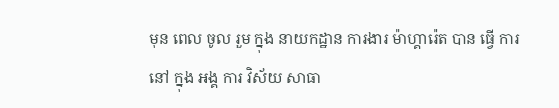មុន ពេល ចូល រួម ក្នុង នាយកដ្ឋាន ការងារ ម៉ាហ្គារ៉េត បាន ធ្វើ ការ នៅ ក្នុង អង្គ ការ វិស័យ សាធា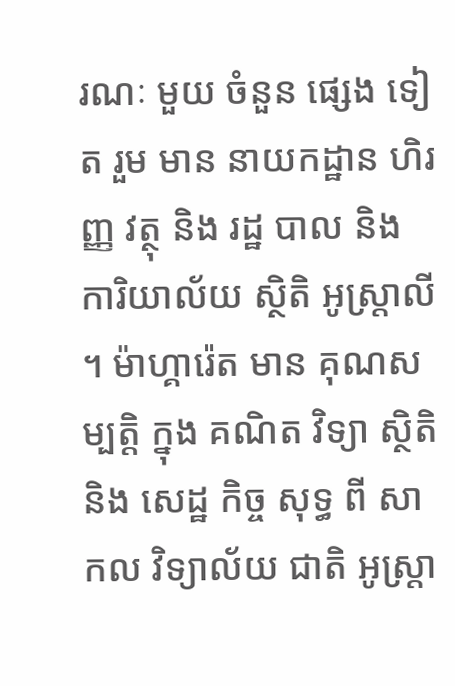រណៈ មួយ ចំនួន ផ្សេង ទៀត រួម មាន នាយកដ្ឋាន ហិរញ្ញ វត្ថុ និង រដ្ឋ បាល និង ការិយាល័យ ស្ថិតិ អូស្ត្រាលី ។ ម៉ាហ្គារ៉េត មាន គុណសម្បត្តិ ក្នុង គណិត វិទ្យា ស្ថិតិ និង សេដ្ឋ កិច្ច សុទ្ធ ពី សាកល វិទ្យាល័យ ជាតិ អូស្ត្រា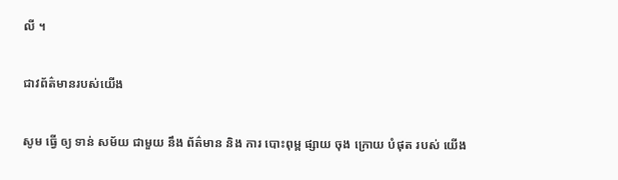លី ។

ជាវព័ត៌មានរបស់យើង

សូម ធ្វើ ឲ្យ ទាន់ សម័យ ជាមួយ នឹង ព័ត៌មាន និង ការ បោះពុម្ព ផ្សាយ ចុង ក្រោយ បំផុត របស់ យើង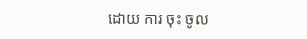ដោយ ការ ចុះ ចូល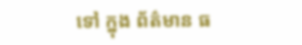ទៅ ក្នុង ព័ត៌មាន ធ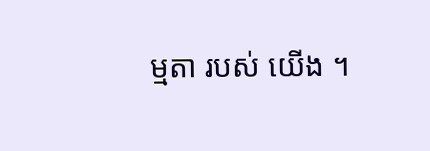ម្មតា របស់ យើង ។